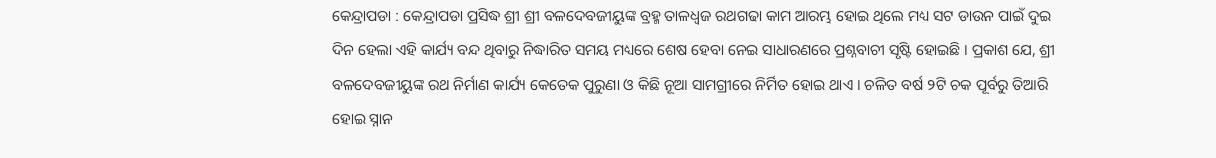କେନ୍ଦ୍ରାପଡା : କେନ୍ଦ୍ରାପଡା ପ୍ରସିଦ୍ଧ ଶ୍ରୀ ଶ୍ରୀ ବଳଦେବଜୀୟୁଙ୍କ ବ୍ରହ୍ମ ତାଳଧ୍ୱଜ ରଥଗଢା କାମ ଆରମ୍ଭ ହୋଇ ଥିଲେ ମଧ୍ୟ ସଟ ଡାଉନ ପାଇଁ ଦୁଇ ଦିନ ହେଲା ଏହି କାର୍ଯ୍ୟ ବନ୍ଦ ଥିବାରୁ ନିଦ୍ଧାରିତ ସମୟ ମଧ୍ୟରେ ଶେଷ ହେବା ନେଇ ସାଧାରଣରେ ପ୍ରଶ୍ନବାଚୀ ସୃଷ୍ଟି ହୋଇଛି । ପ୍ରକାଶ ଯେ, ଶ୍ରୀ ବଳଦେବଜୀୟୁଙ୍କ ରଥ ନିର୍ମାଣ କାର୍ଯ୍ୟ କେତେକ ପୁରୁଣା ଓ କିଛି ନୂଆ ସାମଗ୍ରୀରେ ନିର୍ମିତ ହୋଇ ଥାଏ । ଚଳିତ ବର୍ଷ ୨ଟି ଚକ ପୂର୍ବରୁ ତିଆରି ହୋଇ ସ୍ନାନ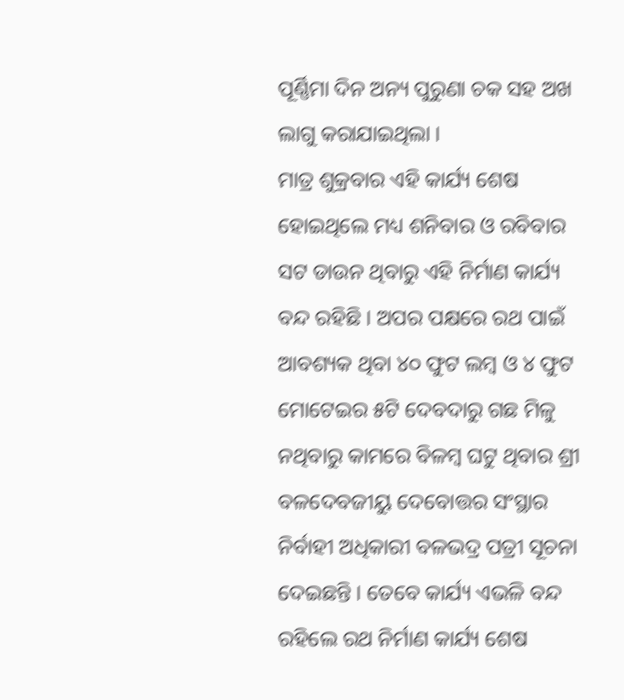ପୂର୍ଣ୍ଣିମା ଦିନ ଅନ୍ୟ ପୁରୁଣା ଚକ ସହ ଅଖ ଲାଗୁ କରାଯାଇଥିଲା ।
ମାତ୍ର ଶୁକ୍ରବାର ଏହି କାର୍ଯ୍ୟ ଶେଷ ହୋଇଥିଲେ ମଧ୍ୟ ଶନିବାର ଓ ରବିବାର ସଟ ଡାଉନ ଥିବାରୁ ଏହି ନିର୍ମାଣ କାର୍ଯ୍ୟ ବନ୍ଦ ରହିଛି । ଅପର ପକ୍ଷରେ ରଥ ପାଇଁ ଆବଶ୍ୟକ ଥିବା ୪୦ ଫୁଟ ଲମ୍ବ ଓ ୪ ଫୁଟ ମୋଟେଇର ୫ଟି ଦେବଦାରୁ ଗଛ ମିଳୁ ନଥିବାରୁ କାମରେ ବିଳମ୍ବ ଘଟୁ ଥିବାର ଶ୍ରୀ ବଳଦେବଜୀୟୁ ଦେବୋତ୍ତର ସଂସ୍ଥାର ନିର୍ବାହୀ ଅଧିକାରୀ ବଳଭଦ୍ର ପତ୍ରୀ ସୂଚନା ଦେଇଛନ୍ତି । ତେବେ କାର୍ଯ୍ୟ ଏଭଳି ବନ୍ଦ ରହିଲେ ରଥ ନିର୍ମାଣ କାର୍ଯ୍ୟ ଶେଷ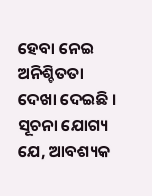ହେବା ନେଇ ଅନିଶ୍ଚିତତା ଦେଖା ଦେଇଛି । ସୂଚନା ଯୋଗ୍ୟ ଯେ, ଆବଶ୍ୟକ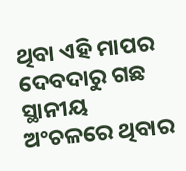ଥିବା ଏହି ମାପର ଦେବଦାରୁ ଗଛ ସ୍ଥାନୀୟ ଅଂଚଳରେ ଥିବାର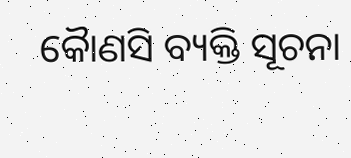କୈାଣସି ବ୍ୟକ୍ତି ସୂଚନା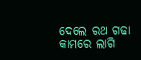ଦେଲେ ରଥ ଗଢା କାମରେ ଲାଗି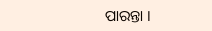ପାରନ୍ତା ।